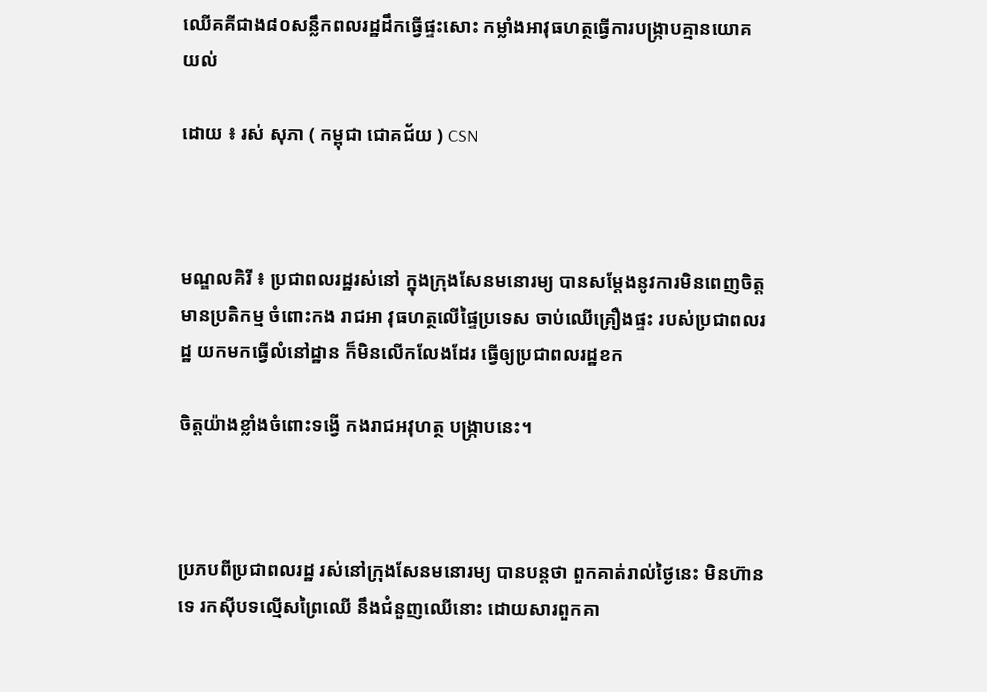ឈើគគីជាង៨០សន្លឹកពលរដ្ឋដឹកធ្វើផ្ទះសោះ កម្លាំងអាវុធហត្ថធ្វើការបង្ក្រាបគ្មានយោគយល់

ដោយ ៖ រស់ សុភា ( កម្ពុជា ជោគជ័យ ) CSN



មណ្ឌលគិរី ៖ ប្រជាពលរដ្ឋរស់នៅ ក្នុងក្រុងសែនមនោរម្យ បានសម្តែងនូវការមិនពេញចិត្ត មានប្រតិកម្ម ចំពោះកង រាជអា វុធហត្ថលើផ្ទៃប្រទេស ចាប់ឈើគ្រឿងផ្ទះ របស់ប្រជាពលរដ្ឋ យកមកធ្វើលំនៅដ្ឋាន ក៏មិនលើកលែងដែរ ធ្វើឲ្យប្រជាពលរដ្ឋខក

ចិត្តយ៉ាងខ្លាំងចំពោះទង្វើ កងរាជអវុហត្ថ បង្រ្កាបនេះ។



ប្រភបពីប្រជាពលរដ្ឋ រស់នៅក្រុងសែនមនោរម្យ បានបន្តថា ពួកគាត់រាល់ថ្ងៃនេះ មិនហ៊ានទេ រកស៊ីបទល្មើសព្រៃឈើ នឹងជំនួញឈើនោះ ដោយសារពួកគា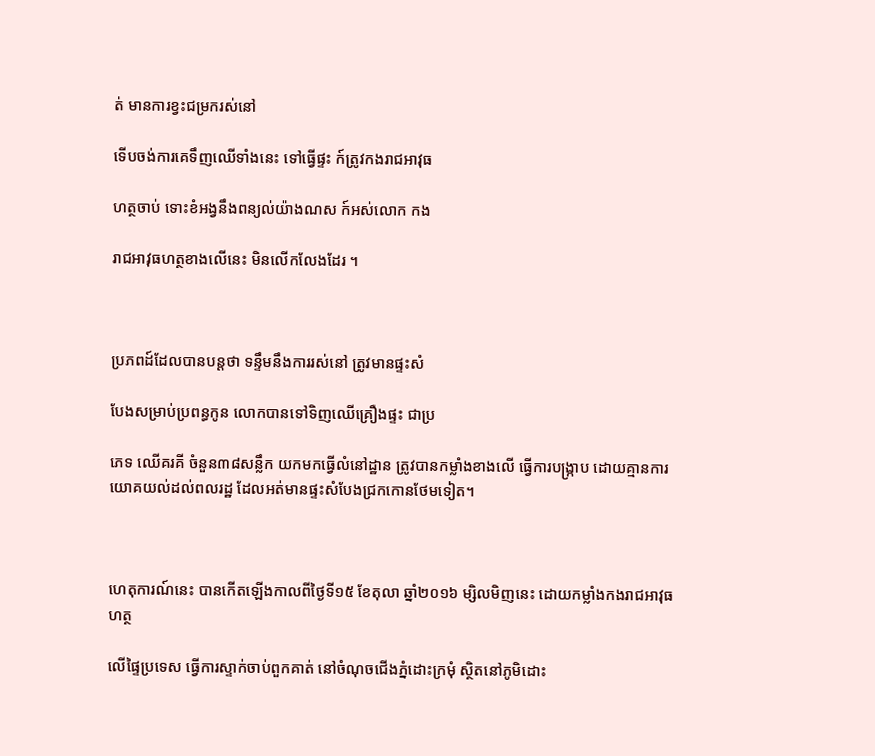ត់ មានការខ្វះជម្រករស់នៅ

ទើបចង់ការគេទឹញឈើទាំងនេះ ទៅធ្វើផ្ទះ ក៍ត្រូវកងរាជអាវុធ

ហត្ថចាប់ ទោះខំអង្វនឹងពន្យល់យ៉ាងណស ក៍អស់លោក កង

រាជអាវុធហត្ថខាងលើនេះ មិនលើកលែងដែរ ។



ប្រភពដ៍ដែលបានបន្តថា ទន្ទឹមនឹងការរស់នៅ ត្រូវមានផ្ទះសំ

បែងសម្រាប់ប្រពន្ធកូន លោកបានទៅទិញឈើគ្រឿងផ្ទះ ជាប្រ

ភេទ ឈើគរគី ចំនួន៣៨សន្លឹក យកមកធ្វើលំនៅដ្ឋាន ត្រូវបានកម្លាំងខាងលើ ធ្វើការបង្រ្កាប ដោយគ្មានការយោគយល់ដល់ពលរដ្ឋ ដែលអត់មានផ្ទះសំបែងជ្រកកោនថែមទៀត។



ហេតុការណ៍នេះ បានកើតឡើងកាលពីថ្ងៃទី១៥ ខែតុលា ឆ្នាំ២០១៦ ម្សិលមិញនេះ ដោយកម្លាំងកងរាជអាវុធហត្ថ

លើផ្ទៃប្រទេស ធ្វើការស្ទាក់ចាប់ពួកគាត់ នៅចំណុចជើងភ្នំដោះក្រមុំ ស្ថិតនៅភូមិដោះ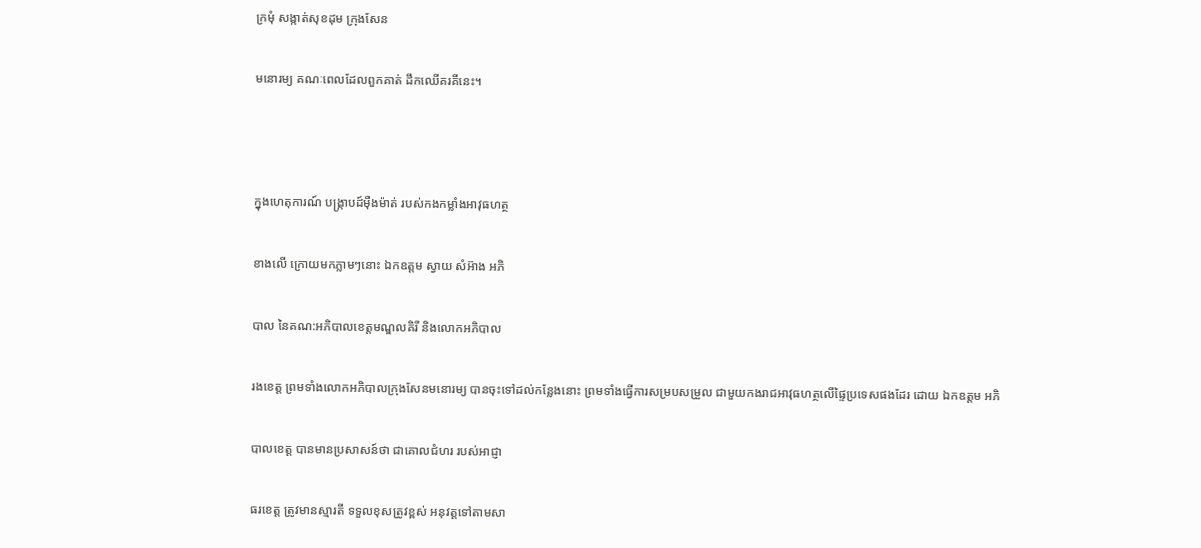ក្រមុំ សង្កាត់សុខដុម ក្រុងសែន

មនោរម្យ គណៈពេលដែលពួកគាត់ ដឹកឈើគរគីនេះ។



ក្នុងហេតុការណ៍ បង្ក្រាបដ៍ម៉ឺងម៉ាត់ របស់កងកម្លាំងអាវុធហត្ថ

ខាងលើ ក្រោយមកភ្លាមៗនោះ ឯកឧត្តម ស្វាយ សំអ៊ាង អភិ

បាល នៃគណ:អភិបាលខេត្តមណ្ឌលគិរី និងលោកអភិបាល

រងខេត្ត ព្រមទាំងលោកអភិបាលក្រុងសែនមនោរម្យ បានចុះទៅដល់កន្លែងនោះ ព្រមទាំងធ្វើការសម្របសម្រួល ជាមួយកងរាជអាវុធហត្ថលើផ្ទៃប្រទេសផងដែរ ដោយ ឯកឧត្តម អភិ

បាលខេត្ត បានមានប្រសាសន៍ថា ជាគោលជំហរ របស់អាជ្ញា

ធរខេត្ត ត្រូវមានស្មារតី ទទួលខុសត្រូវខ្ពស់ អនុវត្តទៅតាមសា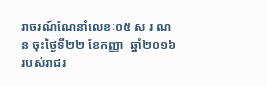រាចរណ៍ណែនាំលេខៈ០៥ ស រ ណ ន ចុះថ្ងៃទី២២ ខែកញ្ញា  ឆ្នាំ២០១៦ របស់រាជរ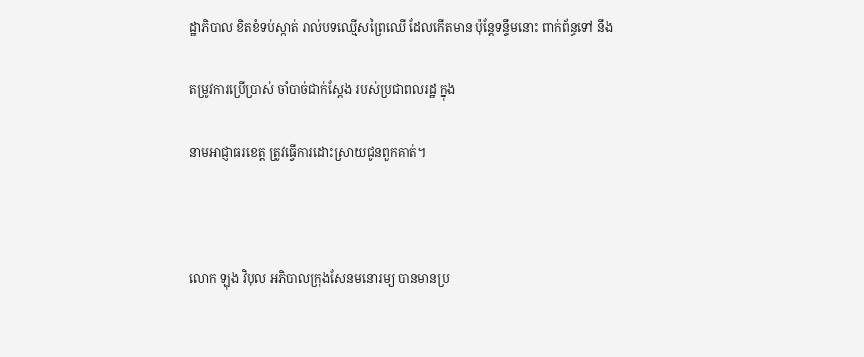ដ្ឋាភិបាល ខិតខំទប់ស្កាត់ រាល់បទឈ្មើសព្រៃឈើ ដែលកើតមាន ប៉ុន្តែទន្ទឹមនោះ ពាក់ព័ន្ធទៅ នឹង

តម្រូវការប្រើប្រាស់ ចាំបាច់ជាក់ស្តែង របស់ប្រជាពលរដ្ឋ ក្នុង

នាមអាជ្ញាធរខេត្ត ត្រូវធ្វើការដោះស្រាយជូនពួកគាត់។



លោក ឡុង វិបុល អភិបាលក្រុងសែនមនោរម្យ បានមានប្រ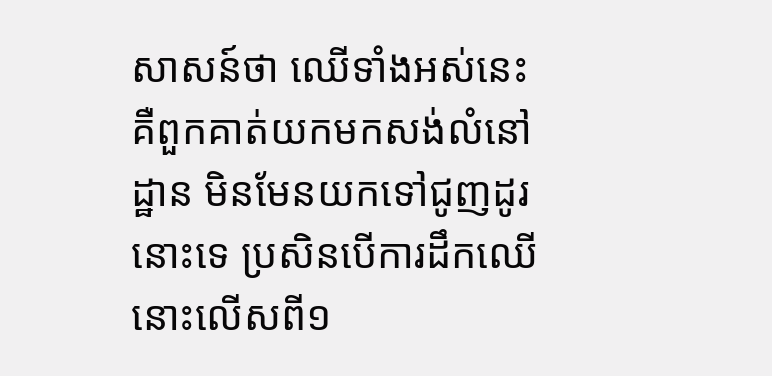សាសន៍ថា ឈើទាំងអស់នេះ គឺពួកគាត់យកមកសង់លំនៅដ្ឋាន មិនមែនយកទៅជូញដូរនោះទេ ប្រសិនបើការដឹកឈើនោះលើសពី១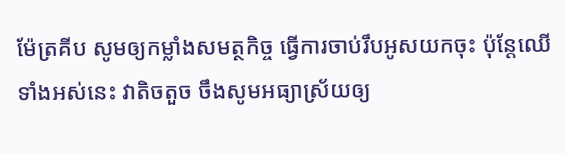ម៉ែត្រគីប សូមឲ្យកម្លាំងសមត្ថកិច្ច ធ្វើការចាប់រឹបអូសយកចុះ ប៉ុន្តែឈើទាំងអស់នេះ វាតិចតួច ចឹងសូមអធ្យាស្រ័យឲ្យ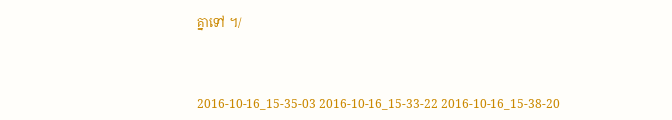គ្នាទៅ ។/



2016-10-16_15-35-03 2016-10-16_15-33-22 2016-10-16_15-38-20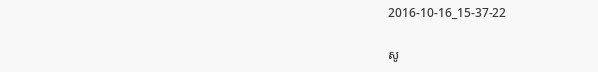2016-10-16_15-37-22

សូ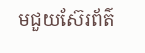មជួយស៊ែរព័ត៌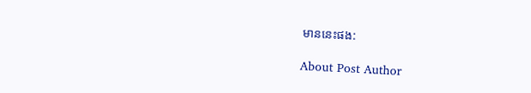មាននេះផង:

About Post Author